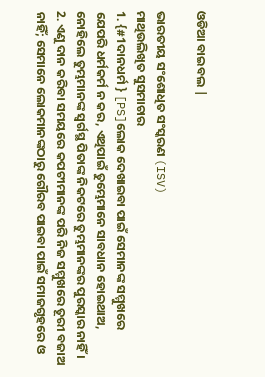ଓଡିଆ ବାଇବଲ |

ଭାରତୀୟ ସଂଶୋଧିତ ସଂସ୍କରଣ (ISV)
ମାଥିଉଲିଖିତ ସୁସମାଚାର
1. {#1ଦାନଧର୍ମ } [PS]ଲୋକ ଦେଖାଇବା ପାଇଁ ସେମାନଙ୍କ ସମ୍ମୁଖରେ ଯେପରି ଧର୍ମକର୍ମ ନ କର, ଏଥିପାଇଁ ତୁମ୍ଭେମାନେ ସାବଧାନ ହୋଇଥାଅ, ନୋହିଲେ ତୁମ୍ଭମାନଙ୍କ ସ୍ୱର୍ଗସ୍ଥ ପିତାଙ୍କ ନିକଟରେ ତୁମ୍ଭମାନଙ୍କର ପୁରସ୍କାର ନାହିଁ ।
2. ଏଣୁ ଦାନ କରିବା ସମୟରେ କପଟୀମାନଙ୍କ ପରି ନିଜ ସମ୍ମୁଖରେ ତୂରୀ ବଜାଅ ନାହିଁ; ସେମାନେ ଲୋକମାନଙ୍କଠାରୁ ଗୌରବ ପାଇବା ପାଇଁ ସମାଜଗୃହରେ ଓ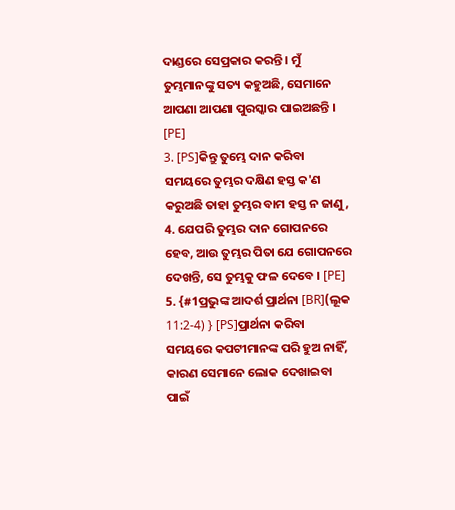ଦାଣ୍ଡରେ ସେପ୍ରକାର କରନ୍ତି । ମୁଁ ତୁମ୍ଭମାନଙ୍କୁ ସତ୍ୟ କହୁଅଛି, ସେମାନେ ଆପଣା ଆପଣା ପୁରସ୍କାର ପାଇଅଛନ୍ତି । [PE]
3. [PS]କିନ୍ତୁ ତୁମ୍ଭେ ଦାନ କରିବା ସମୟରେ ତୁମ୍ଭର ଦକ୍ଷିଣ ହସ୍ତ କ'ଣ କରୁଅଛି ତାହା ତୁମ୍ଭର ବାମ ହସ୍ତ ନ ଜାଣୁ,
4. ଯେପରି ତୁମ୍ଭର ଦାନ ଗୋପନରେ ହେବ, ଆଉ ତୁମ୍ଭର ପିତା ଯେ ଗୋପନରେ ଦେଖନ୍ତି, ସେ ତୁମ୍ଭକୁ ଫଳ ଦେବେ । [PE]
5. {#1ପ୍ରଭୁଙ୍କ ଆଦର୍ଶ ପ୍ରାର୍ଥନା [BR](ଲୂକ 11:2-4) } [PS]ପ୍ରାର୍ଥନା କରିବା ସମୟରେ କପଟୀମାନଙ୍କ ପରି ହୁଅ ନାହିଁ, କାରଣ ସେମାନେ ଲୋକ ଦେଖାଇବା ପାଇଁ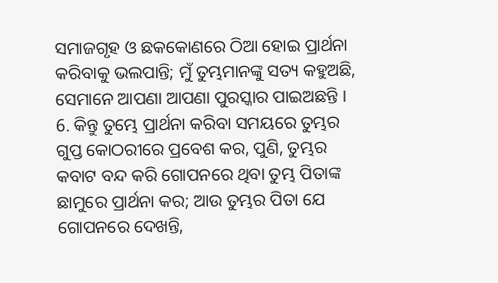ସମାଜଗୃହ ଓ ଛକକୋଣରେ ଠିଆ ହୋଇ ପ୍ରାର୍ଥନା କରିବାକୁ ଭଲପାନ୍ତି; ମୁଁ ତୁମ୍ଭମାନଙ୍କୁ ସତ୍ୟ କହୁଅଛି, ସେମାନେ ଆପଣା ଆପଣା ପୁରସ୍କାର ପାଇଅଛନ୍ତି ।
6. କିନ୍ତୁ ତୁମ୍ଭେ ପ୍ରାର୍ଥନା କରିବା ସମୟରେ ତୁମ୍ଭର ଗୁପ୍ତ କୋଠରୀରେ ପ୍ରବେଶ କର, ପୁଣି, ତୁମ୍ଭର କବାଟ ବନ୍ଦ କରି ଗୋପନରେ ଥିବା ତୁମ୍ଭ ପିତାଙ୍କ ଛାମୁରେ ପ୍ରାର୍ଥନା କର; ଆଉ ତୁମ୍ଭର ପିତା ଯେ ଗୋପନରେ ଦେଖନ୍ତି,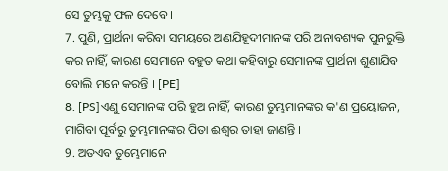ସେ ତୁମ୍ଭକୁ ଫଳ ଦେବେ ।
7. ପୁଣି, ପ୍ରାର୍ଥନା କରିବା ସମୟରେ ଅଣଯିହୂଦୀମାନଙ୍କ ପରି ଅନାବଶ୍ୟକ ପୁନରୁକ୍ତି କର ନାହିଁ, କାରଣ ସେମାନେ ବହୁତ କଥା କହିବାରୁ ସେମାନଙ୍କ ପ୍ରାର୍ଥନା ଶୁଣାଯିବ ବୋଲି ମନେ କରନ୍ତି । [PE]
8. [PS]ଏଣୁ ସେମାନଙ୍କ ପରି ହୁଅ ନାହିଁ, କାରଣ ତୁମ୍ଭମାନଙ୍କର କ'ଣ ପ୍ରୟୋଜନ, ମାଗିବା ପୂର୍ବରୁ ତୁମ୍ଭମାନଙ୍କର ପିତା ଈଶ୍ୱର ତାହା ଜାଣନ୍ତି ।
9. ଅତଏବ ତୁମ୍ଭେମାନେ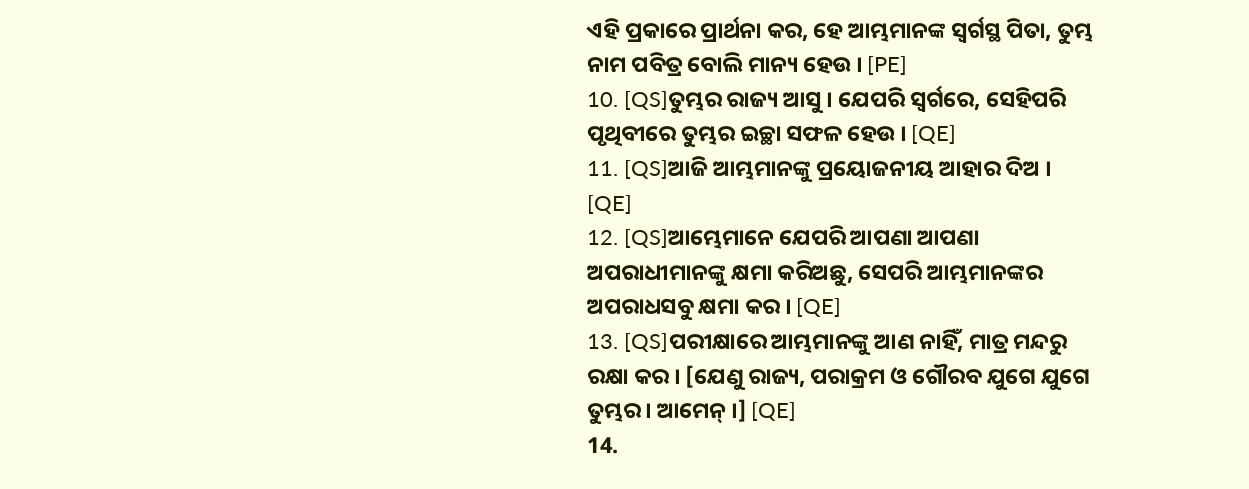ଏହି ପ୍ରକାରେ ପ୍ରାର୍ଥନା କର, ହେ ଆମ୍ଭମାନଙ୍କ ସ୍ୱର୍ଗସ୍ଥ ପିତା, ତୁମ୍ଭ ନାମ ପବିତ୍ର ବୋଲି ମାନ୍ୟ ହେଉ । [PE]
10. [QS]ତୁମ୍ଭର ରାଜ୍ୟ ଆସୁ । ଯେପରି ସ୍ୱର୍ଗରେ, ସେହିପରି ପୃଥିବୀରେ ତୁମ୍ଭର ଇଚ୍ଛା ସଫଳ ହେଉ । [QE]
11. [QS]ଆଜି ଆମ୍ଭମାନଙ୍କୁ ପ୍ରୟୋଜନୀୟ ଆହାର ଦିଅ । [QE]
12. [QS]ଆମ୍ଭେମାନେ ଯେପରି ଆପଣା ଆପଣା ଅପରାଧୀମାନଙ୍କୁ କ୍ଷମା କରିଅଛୁ, ସେପରି ଆମ୍ଭମାନଙ୍କର ଅପରାଧସବୁ କ୍ଷମା କର । [QE]
13. [QS]ପରୀକ୍ଷାରେ ଆମ୍ଭମାନଙ୍କୁ ଆଣ ନାହିଁ, ମାତ୍ର ମନ୍ଦରୁ ରକ୍ଷା କର । [ଯେଣୁ ରାଜ୍ୟ, ପରାକ୍ରମ ଓ ଗୌରବ ଯୁଗେ ଯୁଗେ ତୁମ୍ଭର । ଆମେନ୍ ।] [QE]
14.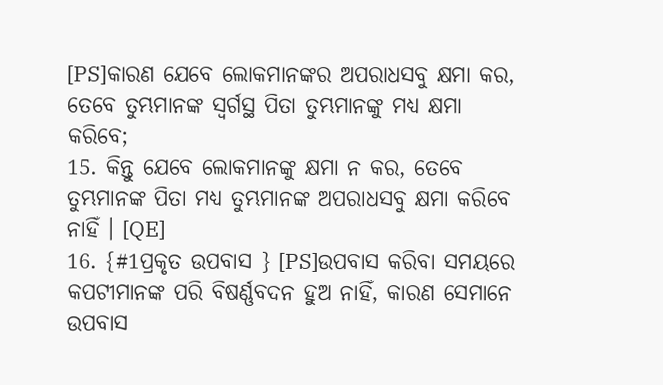[PS]କାରଣ ଯେବେ ଲୋକମାନଙ୍କର ଅପରାଧସବୁ କ୍ଷମା କର, ତେବେ ତୁମ୍ଭମାନଙ୍କ ସ୍ୱର୍ଗସ୍ଥ ପିତା ତୁମ୍ଭମାନଙ୍କୁ ମଧ୍ୟ କ୍ଷମା କରିବେ;
15. କିନ୍ତୁ ଯେବେ ଲୋକମାନଙ୍କୁ କ୍ଷମା ନ କର, ତେବେ ତୁମ୍ଭମାନଙ୍କ ପିତା ମଧ୍ୟ ତୁମ୍ଭମାନଙ୍କ ଅପରାଧସବୁ କ୍ଷମା କରିବେ ନାହିଁ । [QE]
16. {#1ପ୍ରକୃତ ଉପବାସ } [PS]ଉପବାସ କରିବା ସମୟରେ କପଟୀମାନଙ୍କ ପରି ବିଷର୍ଣ୍ଣବଦନ ହୁଅ ନାହିଁ, କାରଣ ସେମାନେ ଉପବାସ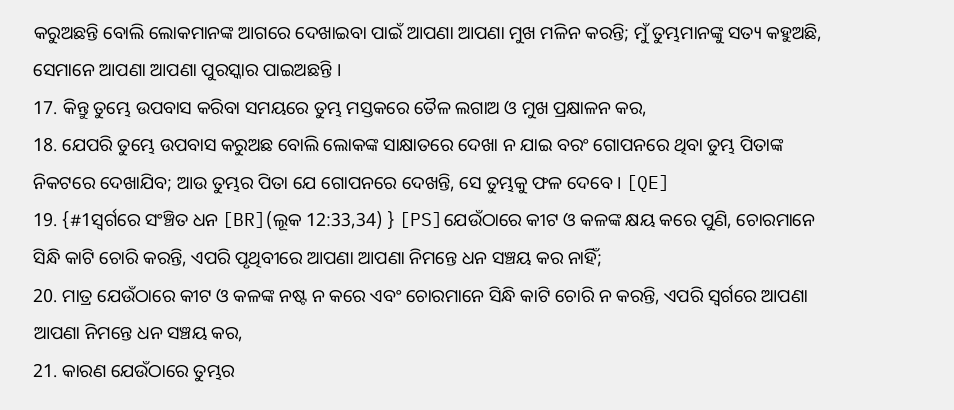କରୁଅଛନ୍ତି ବୋଲି ଲୋକମାନଙ୍କ ଆଗରେ ଦେଖାଇବା ପାଇଁ ଆପଣା ଆପଣା ମୁଖ ମଳିନ କରନ୍ତି; ମୁଁ ତୁମ୍ଭମାନଙ୍କୁ ସତ୍ୟ କହୁଅଛି, ସେମାନେ ଆପଣା ଆପଣା ପୁରସ୍କାର ପାଇଅଛନ୍ତି ।
17. କିନ୍ତୁ ତୁମ୍ଭେ ଉପବାସ କରିବା ସମୟରେ ତୁମ୍ଭ ମସ୍ତକରେ ତୈଳ ଲଗାଅ ଓ ମୁଖ ପ୍ରକ୍ଷାଳନ କର,
18. ଯେପରି ତୁମ୍ଭେ ଉପବାସ କରୁଅଛ ବୋଲି ଲୋକଙ୍କ ସାକ୍ଷାତରେ ଦେଖା ନ ଯାଇ ବରଂ ଗୋପନରେ ଥିବା ତୁମ୍ଭ ପିତାଙ୍କ ନିକଟରେ ଦେଖାଯିବ; ଆଉ ତୁମ୍ଭର ପିତା ଯେ ଗୋପନରେ ଦେଖନ୍ତି, ସେ ତୁମ୍ଭକୁ ଫଳ ଦେବେ । [QE]
19. {#1ସ୍ୱର୍ଗରେ ସଂଞ୍ଚିତ ଧନ [BR](ଲୂକ 12:33,34) } [PS]ଯେଉଁଠାରେ କୀଟ ଓ କଳଙ୍କ କ୍ଷୟ କରେ ପୁଣି, ଚୋରମାନେ ସିନ୍ଧି କାଟି ଚୋରି କରନ୍ତି, ଏପରି ପୃଥିବୀରେ ଆପଣା ଆପଣା ନିମନ୍ତେ ଧନ ସଞ୍ଚୟ କର ନାହିଁ;
20. ମାତ୍ର ଯେଉଁଠାରେ କୀଟ ଓ କଳଙ୍କ ନଷ୍ଟ ନ କରେ ଏବଂ ଚୋରମାନେ ସିନ୍ଧି କାଟି ଚୋରି ନ କରନ୍ତି, ଏପରି ସ୍ୱର୍ଗରେ ଆପଣା ଆପଣା ନିମନ୍ତେ ଧନ ସଞ୍ଚୟ କର,
21. କାରଣ ଯେଉଁଠାରେ ତୁମ୍ଭର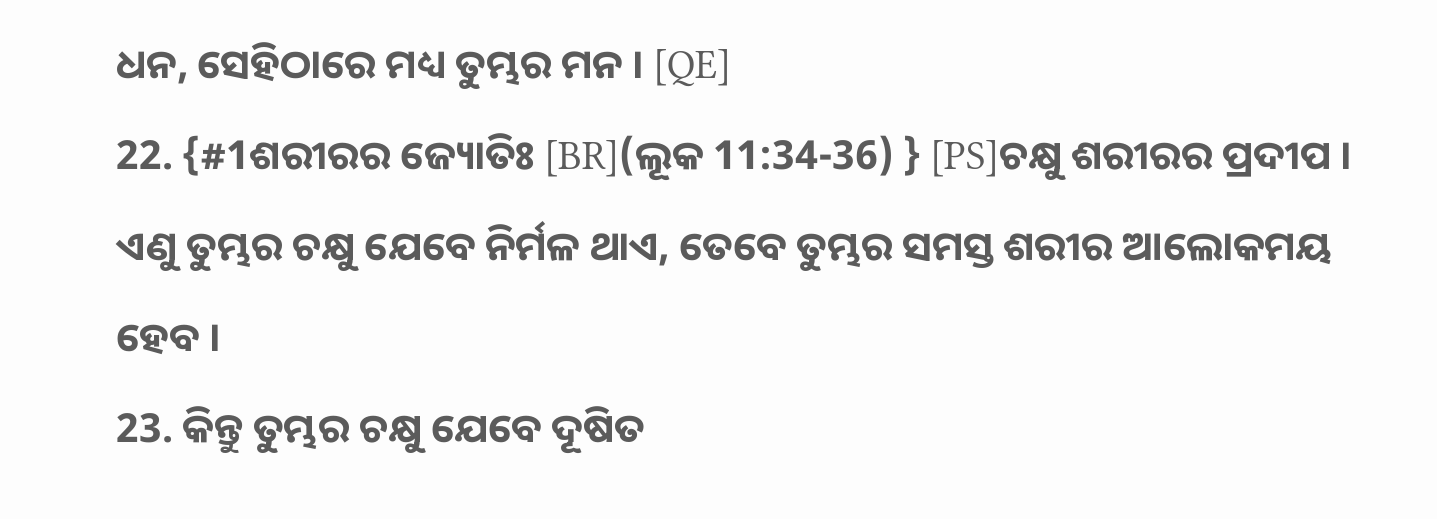ଧନ, ସେହିଠାରେ ମଧ୍ୟ ତୁମ୍ଭର ମନ । [QE]
22. {#1ଶରୀରର ଜ୍ୟୋତିଃ [BR](ଲୂକ 11:34-36) } [PS]ଚକ୍ଷୁ ଶରୀରର ପ୍ରଦୀପ । ଏଣୁ ତୁମ୍ଭର ଚକ୍ଷୁ ଯେବେ ନିର୍ମଳ ଥାଏ, ତେବେ ତୁମ୍ଭର ସମସ୍ତ ଶରୀର ଆଲୋକମୟ ହେବ ।
23. କିନ୍ତୁ ତୁମ୍ଭର ଚକ୍ଷୁ ଯେବେ ଦୂଷିତ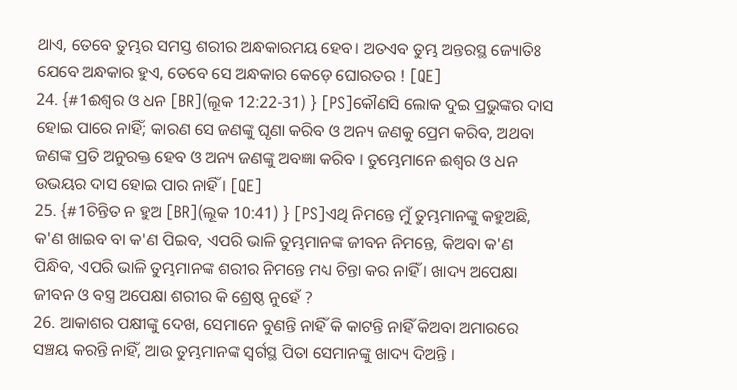ଥାଏ, ତେବେ ତୁମ୍ଭର ସମସ୍ତ ଶରୀର ଅନ୍ଧକାରମୟ ହେବ। ଅତଏବ ତୁମ୍ଭ ଅନ୍ତରସ୍ଥ ଜ୍ୟୋତିଃ ଯେବେ ଅନ୍ଧକାର ହୁଏ, ତେବେ ସେ ଅନ୍ଧକାର କେଡ଼େ ଘୋରତର ! [QE]
24. {#1ଈଶ୍ୱର ଓ ଧନ [BR](ଲୂକ 12:22-31) } [PS]କୌଣସି ଲୋକ ଦୁଇ ପ୍ରଭୁଙ୍କର ଦାସ ହୋଇ ପାରେ ନାହିଁ; କାରଣ ସେ ଜଣଙ୍କୁ ଘୃଣା କରିବ ଓ ଅନ୍ୟ ଜଣକୁ ପ୍ରେମ କରିବ, ଅଥବା ଜଣଙ୍କ ପ୍ରତି ଅନୁରକ୍ତ ହେବ ଓ ଅନ୍ୟ ଜଣଙ୍କୁ ଅବଜ୍ଞା କରିବ । ତୁମ୍ଭେମାନେ ଈଶ୍ୱର ଓ ଧନ ଉଭୟର ଦାସ ହୋଇ ପାର ନାହିଁ । [QE]
25. {#1ଚିନ୍ତିତ ନ ହୁଅ [BR](ଲୂକ 10:41) } [PS]ଏଥି ନିମନ୍ତେ ମୁଁ ତୁମ୍ଭମାନଙ୍କୁ କହୁଅଛି, କ'ଣ ଖାଇବ ବା କ'ଣ ପିଇବ, ଏପରି ଭାଳି ତୁମ୍ଭମାନଙ୍କ ଜୀବନ ନିମନ୍ତେ, କିଅବା କ'ଣ ପିନ୍ଧିବ, ଏପରି ଭାଳି ତୁମ୍ଭମାନଙ୍କ ଶରୀର ନିମନ୍ତେ ମଧ୍ୟ ଚିନ୍ତା କର ନାହିଁ । ଖାଦ୍ୟ ଅପେକ୍ଷା ଜୀବନ ଓ ବସ୍ତ୍ର ଅପେକ୍ଷା ଶରୀର କି ଶ୍ରେଷ୍ଠ ନୁହେଁ ?
26. ଆକାଶର ପକ୍ଷୀଙ୍କୁ ଦେଖ, ସେମାନେ ବୁଣନ୍ତି ନାହିଁ କି କାଟନ୍ତି ନାହିଁ କିଅବା ଅମାରରେ ସଞ୍ଚୟ କରନ୍ତି ନାହିଁ, ଆଉ ତୁମ୍ଭମାନଙ୍କ ସ୍ୱର୍ଗସ୍ଥ ପିତା ସେମାନଙ୍କୁ ଖାଦ୍ୟ ଦିଅନ୍ତି ।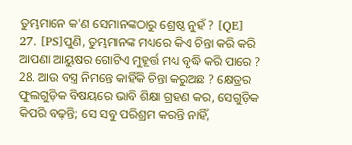ତୁମ୍ଭମାନେ କ'ଣ ସେମାନଙ୍କଠାରୁ ଶ୍ରେଷ୍ଠ ନୁହଁ ? [QE]
27. [PS]ପୁଣି, ତୁମ୍ଭମାନଙ୍କ ମଧ୍ୟରେ କିଏ ଚିନ୍ତା କରି କରି ଆପଣା ଆୟୁଷର ଗୋଟିଏ ମୁହୂର୍ତ୍ତ ମଧ୍ୟ ବୃଦ୍ଧି କରି ପାରେ ?
28. ଆଉ ବସ୍ତ୍ର ନିମନ୍ତେ କାହିଁକି ଚିନ୍ତା କରୁଅଛ ? କ୍ଷେତ୍ରର ଫୁଲଗୁଡ଼ିକ ବିଷୟରେ ଭାବି ଶିକ୍ଷା ଗ୍ରହଣ କର, ସେଗୁଡ଼ିକ କିପରି ବଢ଼ନ୍ତି; ସେ ସବୁ ପରିଶ୍ରମ କରନ୍ତି ନାହିଁ,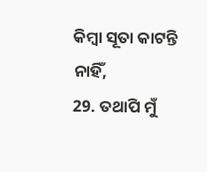କିମ୍ବା ସୂତା କାଟନ୍ତି ନାହିଁ,
29. ତଥାପି ମୁଁ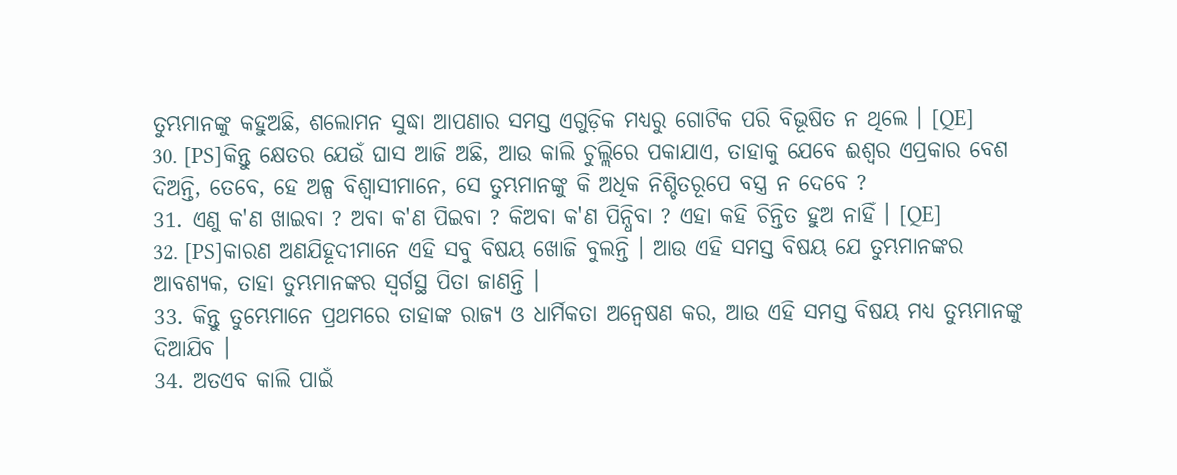ତୁମ୍ଭମାନଙ୍କୁ କହୁଅଛି, ଶଲୋମନ ସୁଦ୍ଧା ଆପଣାର ସମସ୍ତ ଏଗୁଡ଼ିକ ମଧ୍ୟରୁ ଗୋଟିକ ପରି ବିଭୂଷିତ ନ ଥିଲେ । [QE]
30. [PS]କିନ୍ତୁ କ୍ଷେତର ଯେଉଁ ଘାସ ଆଜି ଅଛି, ଆଉ କାଲି ଚୁଲ୍ଲିରେ ପକାଯାଏ, ତାହାକୁ ଯେବେ ଈଶ୍ୱର ଏପ୍ରକାର ବେଶ ଦିଅନ୍ତି, ତେବେ, ହେ ଅଳ୍ପ ବିଶ୍ୱାସୀମାନେ, ସେ ତୁମ୍ଭମାନଙ୍କୁ କି ଅଧିକ ନିଶ୍ଚିତରୂପେ ବସ୍ତ୍ର ନ ଦେବେ ?
31. ଏଣୁ କ'ଣ ଖାଇବା ? ଅବା କ'ଣ ପିଇବା ? କିଅବା କ'ଣ ପିନ୍ଧିବା ? ଏହା କହି ଚିନ୍ତିତ ହୁଅ ନାହିଁ । [QE]
32. [PS]କାରଣ ଅଣଯିହୂଦୀମାନେ ଏହି ସବୁ ବିଷୟ ଖୋଜି ବୁଲନ୍ତି । ଆଉ ଏହି ସମସ୍ତ ବିଷୟ ଯେ ତୁମ୍ଭମାନଙ୍କର ଆବଶ୍ୟକ, ତାହା ତୁମ୍ଭମାନଙ୍କର ସ୍ୱର୍ଗସ୍ଥ ପିତା ଜାଣନ୍ତି ।
33. କିନ୍ତୁ ତୁମ୍ଭେମାନେ ପ୍ରଥମରେ ତାହାଙ୍କ ରାଜ୍ୟ ଓ ଧାର୍ମିକତା ଅନ୍ୱେଷଣ କର, ଆଉ ଏହି ସମସ୍ତ ବିଷୟ ମଧ୍ୟ ତୁମ୍ଭମାନଙ୍କୁ ଦିଆଯିବ ।
34. ଅତଏବ କାଲି ପାଇଁ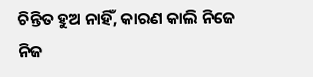ଚିନ୍ତିତ ହୁଅ ନାହିଁ, କାରଣ କାଲି ନିଜେ ନିଜ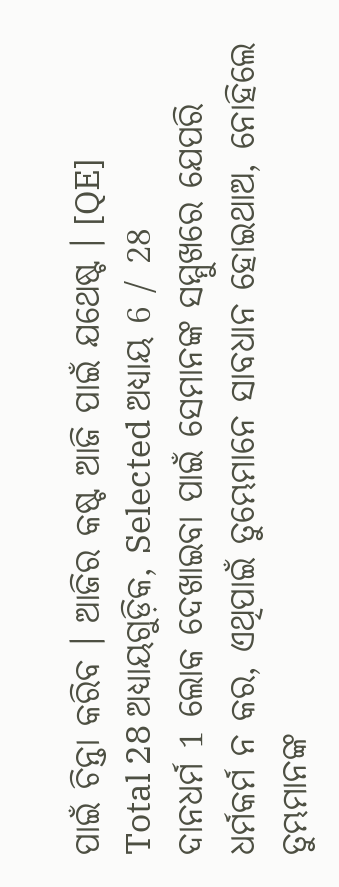ପାଇଁ ଚିନ୍ତା କରିବ । ଆଜିର କଷ୍ଟ ଆଜି ପାଇଁ ଯଥେଷ୍ଟ । [QE]
Total 28 ଅଧ୍ୟାୟଗୁଡ଼ିକ, Selected ଅଧ୍ୟାୟ 6 / 28
ଦାନଧର୍ମ 1 ଲୋକ ଦେଖାଇବା ପାଇଁ ସେମାନଙ୍କ ସମ୍ମୁଖରେ ଯେପରି ଧର୍ମକର୍ମ ନ କର, ଏଥିପାଇଁ ତୁମ୍ଭେମାନେ ସାବଧାନ ହୋଇଥାଅ, ନୋହିଲେ ତୁମ୍ଭମାନଙ୍କ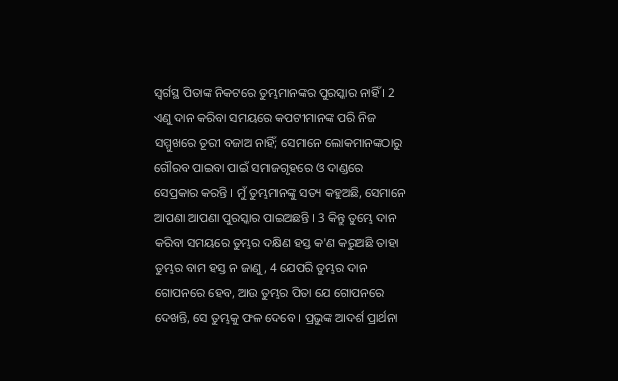ସ୍ୱର୍ଗସ୍ଥ ପିତାଙ୍କ ନିକଟରେ ତୁମ୍ଭମାନଙ୍କର ପୁରସ୍କାର ନାହିଁ । 2 ଏଣୁ ଦାନ କରିବା ସମୟରେ କପଟୀମାନଙ୍କ ପରି ନିଜ ସମ୍ମୁଖରେ ତୂରୀ ବଜାଅ ନାହିଁ; ସେମାନେ ଲୋକମାନଙ୍କଠାରୁ ଗୌରବ ପାଇବା ପାଇଁ ସମାଜଗୃହରେ ଓ ଦାଣ୍ଡରେ ସେପ୍ରକାର କରନ୍ତି । ମୁଁ ତୁମ୍ଭମାନଙ୍କୁ ସତ୍ୟ କହୁଅଛି, ସେମାନେ ଆପଣା ଆପଣା ପୁରସ୍କାର ପାଇଅଛନ୍ତି । 3 କିନ୍ତୁ ତୁମ୍ଭେ ଦାନ କରିବା ସମୟରେ ତୁମ୍ଭର ଦକ୍ଷିଣ ହସ୍ତ କ'ଣ କରୁଅଛି ତାହା ତୁମ୍ଭର ବାମ ହସ୍ତ ନ ଜାଣୁ, 4 ଯେପରି ତୁମ୍ଭର ଦାନ ଗୋପନରେ ହେବ, ଆଉ ତୁମ୍ଭର ପିତା ଯେ ଗୋପନରେ ଦେଖନ୍ତି, ସେ ତୁମ୍ଭକୁ ଫଳ ଦେବେ । ପ୍ରଭୁଙ୍କ ଆଦର୍ଶ ପ୍ରାର୍ଥନା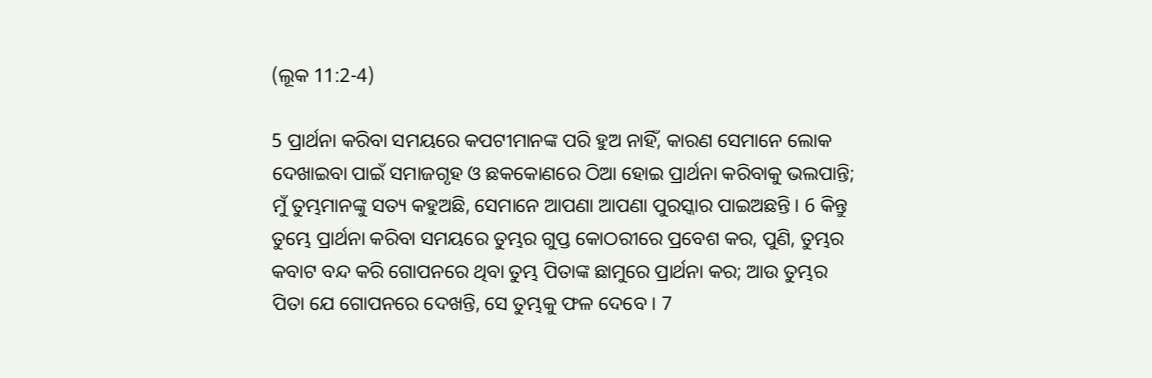(ଲୂକ 11:2-4)

5 ପ୍ରାର୍ଥନା କରିବା ସମୟରେ କପଟୀମାନଙ୍କ ପରି ହୁଅ ନାହିଁ, କାରଣ ସେମାନେ ଲୋକ ଦେଖାଇବା ପାଇଁ ସମାଜଗୃହ ଓ ଛକକୋଣରେ ଠିଆ ହୋଇ ପ୍ରାର୍ଥନା କରିବାକୁ ଭଲପାନ୍ତି; ମୁଁ ତୁମ୍ଭମାନଙ୍କୁ ସତ୍ୟ କହୁଅଛି, ସେମାନେ ଆପଣା ଆପଣା ପୁରସ୍କାର ପାଇଅଛନ୍ତି । 6 କିନ୍ତୁ ତୁମ୍ଭେ ପ୍ରାର୍ଥନା କରିବା ସମୟରେ ତୁମ୍ଭର ଗୁପ୍ତ କୋଠରୀରେ ପ୍ରବେଶ କର, ପୁଣି, ତୁମ୍ଭର କବାଟ ବନ୍ଦ କରି ଗୋପନରେ ଥିବା ତୁମ୍ଭ ପିତାଙ୍କ ଛାମୁରେ ପ୍ରାର୍ଥନା କର; ଆଉ ତୁମ୍ଭର ପିତା ଯେ ଗୋପନରେ ଦେଖନ୍ତି, ସେ ତୁମ୍ଭକୁ ଫଳ ଦେବେ । 7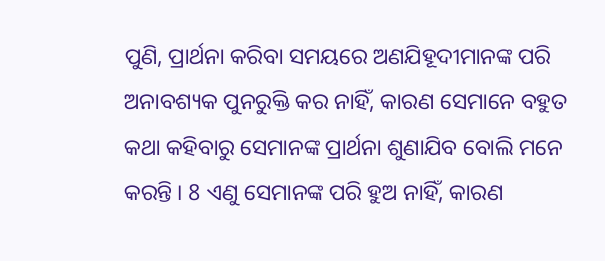ପୁଣି, ପ୍ରାର୍ଥନା କରିବା ସମୟରେ ଅଣଯିହୂଦୀମାନଙ୍କ ପରି ଅନାବଶ୍ୟକ ପୁନରୁକ୍ତି କର ନାହିଁ, କାରଣ ସେମାନେ ବହୁତ କଥା କହିବାରୁ ସେମାନଙ୍କ ପ୍ରାର୍ଥନା ଶୁଣାଯିବ ବୋଲି ମନେ କରନ୍ତି । 8 ଏଣୁ ସେମାନଙ୍କ ପରି ହୁଅ ନାହିଁ, କାରଣ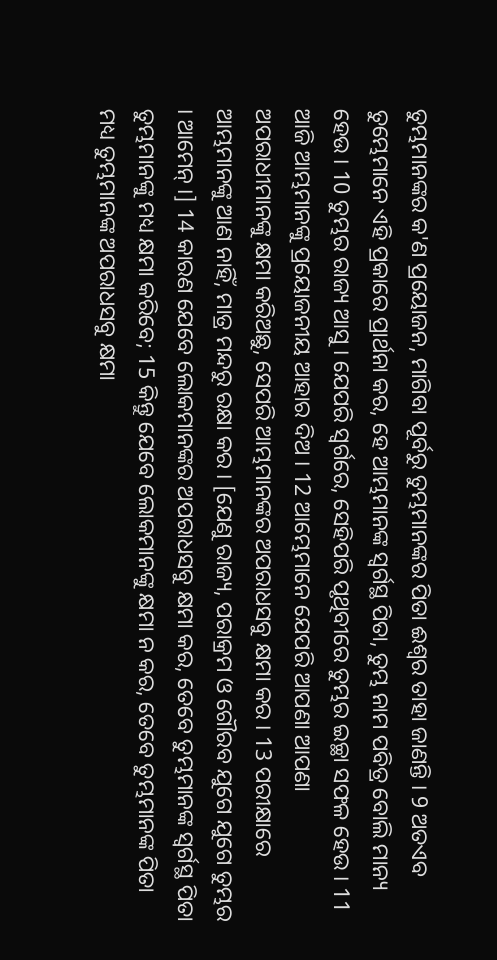ତୁମ୍ଭମାନଙ୍କର କ'ଣ ପ୍ରୟୋଜନ, ମାଗିବା ପୂର୍ବରୁ ତୁମ୍ଭମାନଙ୍କର ପିତା ଈଶ୍ୱର ତାହା ଜାଣନ୍ତି । 9 ଅତଏବ ତୁମ୍ଭେମାନେ ଏହି ପ୍ରକାରେ ପ୍ରାର୍ଥନା କର, ହେ ଆମ୍ଭମାନଙ୍କ ସ୍ୱର୍ଗସ୍ଥ ପିତା, ତୁମ୍ଭ ନାମ ପବିତ୍ର ବୋଲି ମାନ୍ୟ ହେଉ । 10 ତୁମ୍ଭର ରାଜ୍ୟ ଆସୁ । ଯେପରି ସ୍ୱର୍ଗରେ, ସେହିପରି ପୃଥିବୀରେ ତୁମ୍ଭର ଇଚ୍ଛା ସଫଳ ହେଉ । 11 ଆଜି ଆମ୍ଭମାନଙ୍କୁ ପ୍ରୟୋଜନୀୟ ଆହାର ଦିଅ । 12 ଆମ୍ଭେମାନେ ଯେପରି ଆପଣା ଆପଣା ଅପରାଧୀମାନଙ୍କୁ କ୍ଷମା କରିଅଛୁ, ସେପରି ଆମ୍ଭମାନଙ୍କର ଅପରାଧସବୁ କ୍ଷମା କର । 13 ପରୀକ୍ଷାରେ ଆମ୍ଭମାନଙ୍କୁ ଆଣ ନାହିଁ, ମାତ୍ର ମନ୍ଦରୁ ରକ୍ଷା କର । [ଯେଣୁ ରାଜ୍ୟ, ପରାକ୍ରମ ଓ ଗୌରବ ଯୁଗେ ଯୁଗେ ତୁମ୍ଭର । ଆମେନ୍ ।] 14 କାରଣ ଯେବେ ଲୋକମାନଙ୍କର ଅପରାଧସବୁ କ୍ଷମା କର, ତେବେ ତୁମ୍ଭମାନଙ୍କ ସ୍ୱର୍ଗସ୍ଥ ପିତା ତୁମ୍ଭମାନଙ୍କୁ ମଧ୍ୟ କ୍ଷମା କରିବେ; 15 କିନ୍ତୁ ଯେବେ ଲୋକମାନଙ୍କୁ କ୍ଷମା ନ କର, ତେବେ ତୁମ୍ଭମାନଙ୍କ ପିତା ମଧ୍ୟ ତୁମ୍ଭମାନଙ୍କ ଅପରାଧସବୁ କ୍ଷମା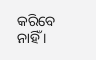କରିବେ ନାହିଁ ।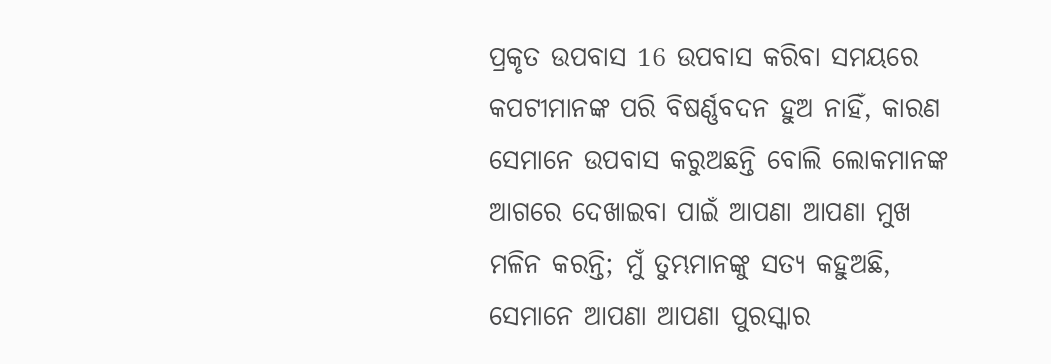ପ୍ରକୃତ ଉପବାସ 16 ଉପବାସ କରିବା ସମୟରେ କପଟୀମାନଙ୍କ ପରି ବିଷର୍ଣ୍ଣବଦନ ହୁଅ ନାହିଁ, କାରଣ ସେମାନେ ଉପବାସ କରୁଅଛନ୍ତି ବୋଲି ଲୋକମାନଙ୍କ ଆଗରେ ଦେଖାଇବା ପାଇଁ ଆପଣା ଆପଣା ମୁଖ ମଳିନ କରନ୍ତି; ମୁଁ ତୁମ୍ଭମାନଙ୍କୁ ସତ୍ୟ କହୁଅଛି, ସେମାନେ ଆପଣା ଆପଣା ପୁରସ୍କାର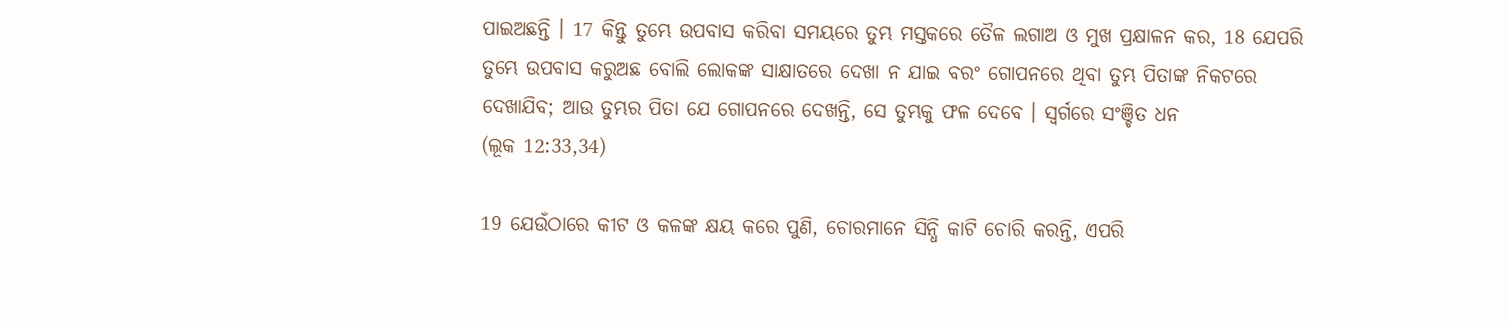ପାଇଅଛନ୍ତି । 17 କିନ୍ତୁ ତୁମ୍ଭେ ଉପବାସ କରିବା ସମୟରେ ତୁମ୍ଭ ମସ୍ତକରେ ତୈଳ ଲଗାଅ ଓ ମୁଖ ପ୍ରକ୍ଷାଳନ କର, 18 ଯେପରି ତୁମ୍ଭେ ଉପବାସ କରୁଅଛ ବୋଲି ଲୋକଙ୍କ ସାକ୍ଷାତରେ ଦେଖା ନ ଯାଇ ବରଂ ଗୋପନରେ ଥିବା ତୁମ୍ଭ ପିତାଙ୍କ ନିକଟରେ ଦେଖାଯିବ; ଆଉ ତୁମ୍ଭର ପିତା ଯେ ଗୋପନରେ ଦେଖନ୍ତି, ସେ ତୁମ୍ଭକୁ ଫଳ ଦେବେ । ସ୍ୱର୍ଗରେ ସଂଞ୍ଚିତ ଧନ
(ଲୂକ 12:33,34)

19 ଯେଉଁଠାରେ କୀଟ ଓ କଳଙ୍କ କ୍ଷୟ କରେ ପୁଣି, ଚୋରମାନେ ସିନ୍ଧି କାଟି ଚୋରି କରନ୍ତି, ଏପରି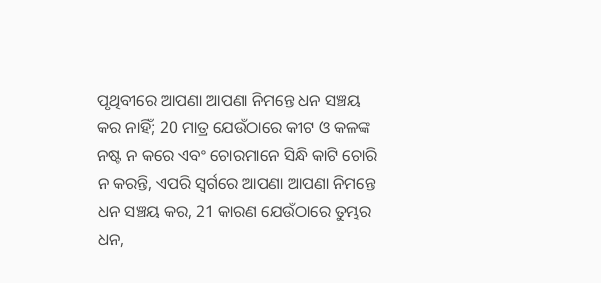ପୃଥିବୀରେ ଆପଣା ଆପଣା ନିମନ୍ତେ ଧନ ସଞ୍ଚୟ କର ନାହିଁ; 20 ମାତ୍ର ଯେଉଁଠାରେ କୀଟ ଓ କଳଙ୍କ ନଷ୍ଟ ନ କରେ ଏବଂ ଚୋରମାନେ ସିନ୍ଧି କାଟି ଚୋରି ନ କରନ୍ତି, ଏପରି ସ୍ୱର୍ଗରେ ଆପଣା ଆପଣା ନିମନ୍ତେ ଧନ ସଞ୍ଚୟ କର, 21 କାରଣ ଯେଉଁଠାରେ ତୁମ୍ଭର ଧନ,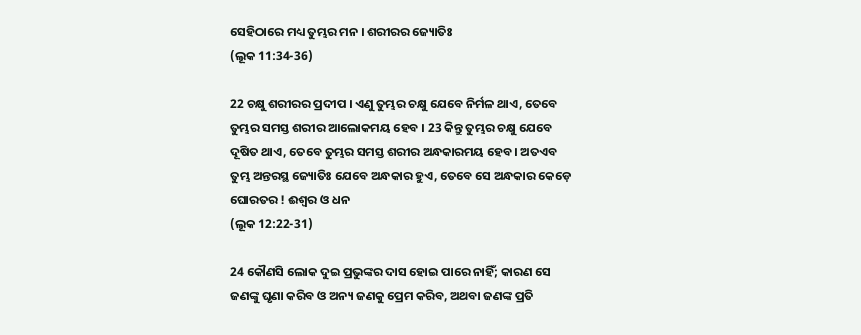ସେହିଠାରେ ମଧ୍ୟ ତୁମ୍ଭର ମନ । ଶରୀରର ଜ୍ୟୋତିଃ
(ଲୂକ 11:34-36)

22 ଚକ୍ଷୁ ଶରୀରର ପ୍ରଦୀପ । ଏଣୁ ତୁମ୍ଭର ଚକ୍ଷୁ ଯେବେ ନିର୍ମଳ ଥାଏ, ତେବେ ତୁମ୍ଭର ସମସ୍ତ ଶରୀର ଆଲୋକମୟ ହେବ । 23 କିନ୍ତୁ ତୁମ୍ଭର ଚକ୍ଷୁ ଯେବେ ଦୂଷିତ ଥାଏ, ତେବେ ତୁମ୍ଭର ସମସ୍ତ ଶରୀର ଅନ୍ଧକାରମୟ ହେବ। ଅତଏବ ତୁମ୍ଭ ଅନ୍ତରସ୍ଥ ଜ୍ୟୋତିଃ ଯେବେ ଅନ୍ଧକାର ହୁଏ, ତେବେ ସେ ଅନ୍ଧକାର କେଡ଼େ ଘୋରତର ! ଈଶ୍ୱର ଓ ଧନ
(ଲୂକ 12:22-31)

24 କୌଣସି ଲୋକ ଦୁଇ ପ୍ରଭୁଙ୍କର ଦାସ ହୋଇ ପାରେ ନାହିଁ; କାରଣ ସେ ଜଣଙ୍କୁ ଘୃଣା କରିବ ଓ ଅନ୍ୟ ଜଣକୁ ପ୍ରେମ କରିବ, ଅଥବା ଜଣଙ୍କ ପ୍ରତି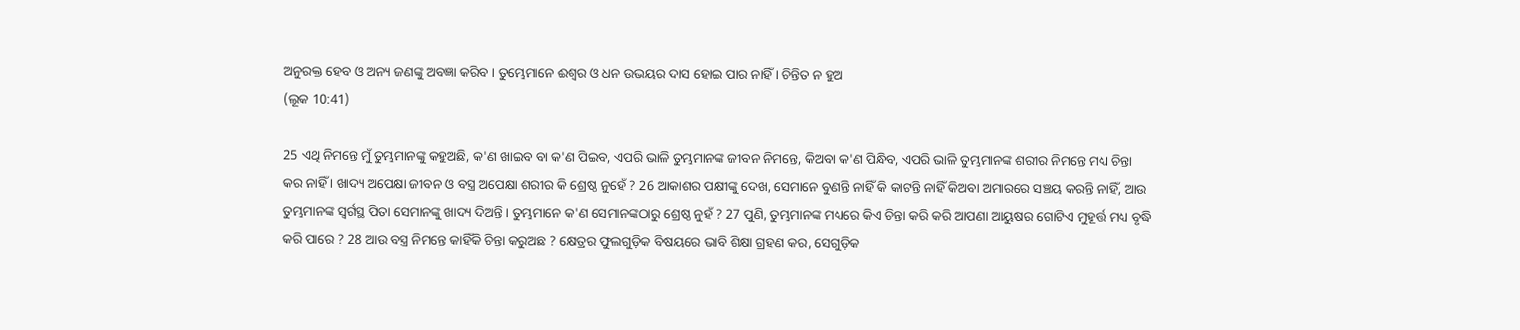ଅନୁରକ୍ତ ହେବ ଓ ଅନ୍ୟ ଜଣଙ୍କୁ ଅବଜ୍ଞା କରିବ । ତୁମ୍ଭେମାନେ ଈଶ୍ୱର ଓ ଧନ ଉଭୟର ଦାସ ହୋଇ ପାର ନାହିଁ । ଚିନ୍ତିତ ନ ହୁଅ
(ଲୂକ 10:41)

25 ଏଥି ନିମନ୍ତେ ମୁଁ ତୁମ୍ଭମାନଙ୍କୁ କହୁଅଛି, କ'ଣ ଖାଇବ ବା କ'ଣ ପିଇବ, ଏପରି ଭାଳି ତୁମ୍ଭମାନଙ୍କ ଜୀବନ ନିମନ୍ତେ, କିଅବା କ'ଣ ପିନ୍ଧିବ, ଏପରି ଭାଳି ତୁମ୍ଭମାନଙ୍କ ଶରୀର ନିମନ୍ତେ ମଧ୍ୟ ଚିନ୍ତା କର ନାହିଁ । ଖାଦ୍ୟ ଅପେକ୍ଷା ଜୀବନ ଓ ବସ୍ତ୍ର ଅପେକ୍ଷା ଶରୀର କି ଶ୍ରେଷ୍ଠ ନୁହେଁ ? 26 ଆକାଶର ପକ୍ଷୀଙ୍କୁ ଦେଖ, ସେମାନେ ବୁଣନ୍ତି ନାହିଁ କି କାଟନ୍ତି ନାହିଁ କିଅବା ଅମାରରେ ସଞ୍ଚୟ କରନ୍ତି ନାହିଁ, ଆଉ ତୁମ୍ଭମାନଙ୍କ ସ୍ୱର୍ଗସ୍ଥ ପିତା ସେମାନଙ୍କୁ ଖାଦ୍ୟ ଦିଅନ୍ତି । ତୁମ୍ଭମାନେ କ'ଣ ସେମାନଙ୍କଠାରୁ ଶ୍ରେଷ୍ଠ ନୁହଁ ? 27 ପୁଣି, ତୁମ୍ଭମାନଙ୍କ ମଧ୍ୟରେ କିଏ ଚିନ୍ତା କରି କରି ଆପଣା ଆୟୁଷର ଗୋଟିଏ ମୁହୂର୍ତ୍ତ ମଧ୍ୟ ବୃଦ୍ଧି କରି ପାରେ ? 28 ଆଉ ବସ୍ତ୍ର ନିମନ୍ତେ କାହିଁକି ଚିନ୍ତା କରୁଅଛ ? କ୍ଷେତ୍ରର ଫୁଲଗୁଡ଼ିକ ବିଷୟରେ ଭାବି ଶିକ୍ଷା ଗ୍ରହଣ କର, ସେଗୁଡ଼ିକ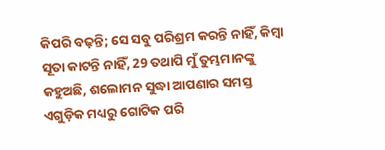କିପରି ବଢ଼ନ୍ତି; ସେ ସବୁ ପରିଶ୍ରମ କରନ୍ତି ନାହିଁ, କିମ୍ବା ସୂତା କାଟନ୍ତି ନାହିଁ, 29 ତଥାପି ମୁଁ ତୁମ୍ଭମାନଙ୍କୁ କହୁଅଛି, ଶଲୋମନ ସୁଦ୍ଧା ଆପଣାର ସମସ୍ତ ଏଗୁଡ଼ିକ ମଧ୍ୟରୁ ଗୋଟିକ ପରି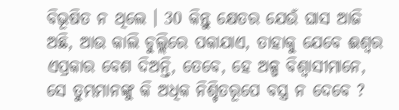ବିଭୂଷିତ ନ ଥିଲେ । 30 କିନ୍ତୁ କ୍ଷେତର ଯେଉଁ ଘାସ ଆଜି ଅଛି, ଆଉ କାଲି ଚୁଲ୍ଲିରେ ପକାଯାଏ, ତାହାକୁ ଯେବେ ଈଶ୍ୱର ଏପ୍ରକାର ବେଶ ଦିଅନ୍ତି, ତେବେ, ହେ ଅଳ୍ପ ବିଶ୍ୱାସୀମାନେ, ସେ ତୁମ୍ଭମାନଙ୍କୁ କି ଅଧିକ ନିଶ୍ଚିତରୂପେ ବସ୍ତ୍ର ନ ଦେବେ ?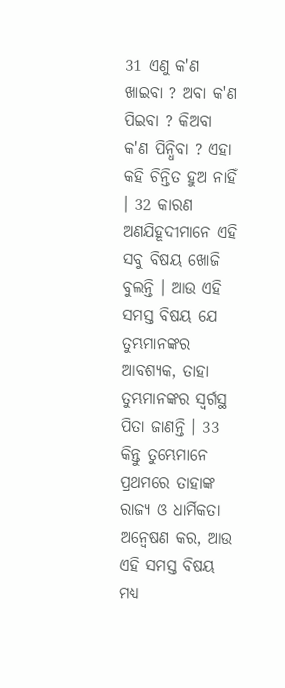31 ଏଣୁ କ'ଣ ଖାଇବା ? ଅବା କ'ଣ ପିଇବା ? କିଅବା କ'ଣ ପିନ୍ଧିବା ? ଏହା କହି ଚିନ୍ତିତ ହୁଅ ନାହିଁ । 32 କାରଣ ଅଣଯିହୂଦୀମାନେ ଏହି ସବୁ ବିଷୟ ଖୋଜି ବୁଲନ୍ତି । ଆଉ ଏହି ସମସ୍ତ ବିଷୟ ଯେ ତୁମ୍ଭମାନଙ୍କର ଆବଶ୍ୟକ, ତାହା ତୁମ୍ଭମାନଙ୍କର ସ୍ୱର୍ଗସ୍ଥ ପିତା ଜାଣନ୍ତି । 33 କିନ୍ତୁ ତୁମ୍ଭେମାନେ ପ୍ରଥମରେ ତାହାଙ୍କ ରାଜ୍ୟ ଓ ଧାର୍ମିକତା ଅନ୍ୱେଷଣ କର, ଆଉ ଏହି ସମସ୍ତ ବିଷୟ ମଧ୍ୟ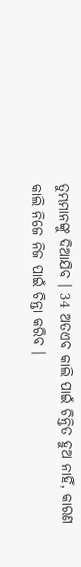ତୁମ୍ଭମାନଙ୍କୁ ଦିଆଯିବ । 34 ଅତଏବ କାଲି ପାଇଁ ଚିନ୍ତିତ ହୁଅ ନାହିଁ, କାରଣ କାଲି ନିଜେ ନିଜ ପାଇଁ ଚିନ୍ତା କରିବ ।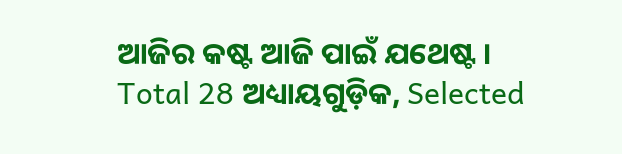ଆଜିର କଷ୍ଟ ଆଜି ପାଇଁ ଯଥେଷ୍ଟ ।
Total 28 ଅଧ୍ୟାୟଗୁଡ଼ିକ, Selected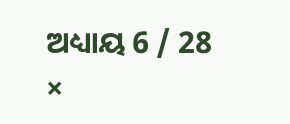ଅଧ୍ୟାୟ 6 / 28
×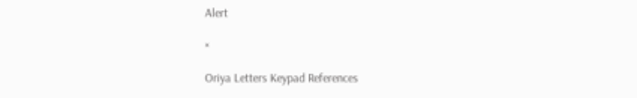Alert

×

Oriya Letters Keypad References